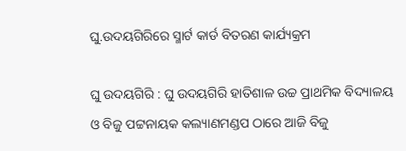ଘୁ.ଉଦୟଗିରିରେ ସ୍ମାର୍ଟ କାର୍ଡ ବିତରଣ କାର୍ଯ୍ୟକ୍ରମ

ଘୁ ଉଦୟଗିରି : ଘୁ ଉଦୟଗିରି ହାତିଶାଳ ଉଚ୍ଚ ପ୍ରାଥମିକ ବିଦ୍ୟାଳୟ ଓ ବିଜୁ ପଟ୍ଟନାୟକ କଲ୍ୟାଣମଣ୍ଡପ ଠାରେ ଆଜି ବିଜୁ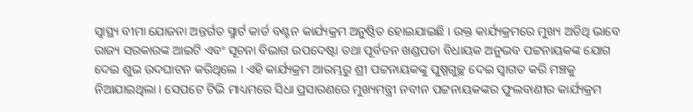ସ୍ୱାସ୍ଥ୍ୟ ବୀମା ଯୋଜନା ଅନ୍ତର୍ଗତ ସ୍ମାର୍ଟ କାର୍ଡ ବଣ୍ଟନ କାର୍ଯ୍ୟକ୍ରମ ଅନୁଷ୍ଠିତ ହୋଇଯାଇଛି । ଉକ୍ତ କାର୍ଯ୍ୟକ୍ରମରେ ମୁଖ୍ୟ ଅତିଥି ଭାବେ ରାଜ୍ୟ ସରକାରଙ୍କ ଆଇଟି ଏବଂ ସୂଚନା ବିଭାଗ ଉପଦେଷ୍ଟା ତଥା ପୂର୍ବତନ ଖଣ୍ଡପଡା ବିଧାୟକ ଅନୁଭବ ପଟ୍ଟନାୟକଙ୍କ ଯୋଗ ଦେଇ ଶୁଭ ଉଦଘାଟନ କରିଥିଲେ । ଏହି କାର୍ଯ୍ୟକ୍ରମ ଆରମ୍ଭରୁ ଶ୍ରୀ ପଟ୍ଟନାୟକଙ୍କୁ ପୁଷ୍ପଗୁଚ୍ଛ ଦେଇ ସ୍ୱାଗତ କରି ମଞ୍ଚକୁ ନିଆଯାଇଥିଲା । ସେପଟେ ଟିଭି ମାଧ୍ୟମରେ ସିଧା ପ୍ରସାରଣରେ ମୁଖ୍ୟମନ୍ତ୍ରୀ ନବୀନ ପଟ୍ଟନାୟକଙ୍କର ଫୁଲବାଣୀର କାର୍ଯ୍ୟକ୍ରମ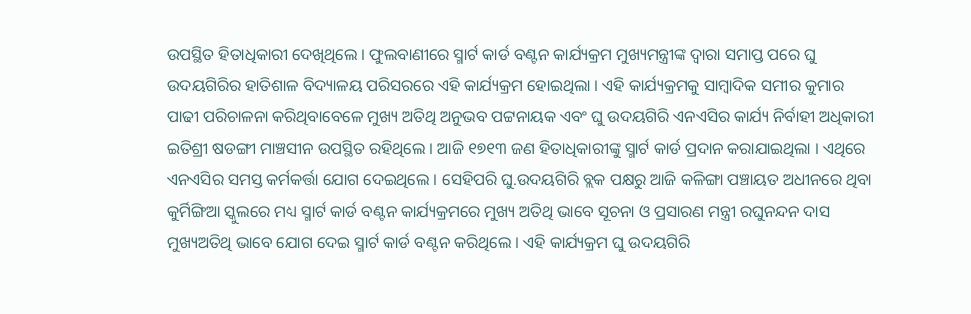ଉପସ୍ଥିତ ହିତାଧିକାରୀ ଦେଖିଥିଲେ । ଫୁଲବାଣୀରେ ସ୍ମାର୍ଟ କାର୍ଡ ବଣ୍ଟନ କାର୍ଯ୍ୟକ୍ରମ ମୁଖ୍ୟମନ୍ତ୍ରୀଙ୍କ ଦ୍ୱାରା ସମାପ୍ତ ପରେ ଘୁ ଉଦୟଗିରିର ହାତିଶାଳ ବିଦ୍ୟାଳୟ ପରିସରରେ ଏହି କାର୍ଯ୍ୟକ୍ରମ ହୋଇଥିଲା । ଏହି କାର୍ଯ୍ୟକ୍ରମକୁ ସାମ୍ବାଦିକ ସମୀର କୁମାର ପାଢୀ ପରିଚାଳନା କରିଥିବାବେଳେ ମୁଖ୍ୟ ଅତିଥି ଅନୁଭବ ପଟ୍ଟନାୟକ ଏବଂ ଘୁ ଉଦୟଗିରି ଏନଏସିର କାର୍ଯ୍ୟ ନିର୍ବାହୀ ଅଧିକାରୀ ଇତିଶ୍ରୀ ଷଡଙ୍ଗୀ ମାଞ୍ଚସୀନ ଉପସ୍ଥିତ ରହିଥିଲେ । ଆଜି ୧୭୧୩ ଜଣ ହିତାଧିକାରୀଙ୍କୁ ସ୍ମାର୍ଟ କାର୍ଡ ପ୍ରଦାନ କରାଯାଇଥିଲା । ଏଥିରେ ଏନଏସିର ସମସ୍ତ କର୍ମକର୍ତ୍ତା ଯୋଗ ଦେଇଥିଲେ । ସେହିପରି ଘୁ.ଉଦୟଗିରି ବ୍ଲକ ପକ୍ଷରୁ ଆଜି କଳିଙ୍ଗା ପଞ୍ଚାୟତ ଅଧୀନରେ ଥିବା କୁର୍ମିଙ୍ଗିଆ ସ୍କୁଲରେ ମଧ୍ୟ ସ୍ମାର୍ଟ କାର୍ଡ ବଣ୍ଟନ କାର୍ଯ୍ୟକ୍ରମରେ ମୁଖ୍ୟ ଅତିଥି ଭାବେ ସୂଚନା ଓ ପ୍ରସାରଣ ମନ୍ତ୍ରୀ ରଘୁନନ୍ଦନ ଦାସ ମୁଖ୍ୟଅତିଥି ଭାବେ ଯୋଗ ଦେଇ ସ୍ମାର୍ଟ କାର୍ଡ ବଣ୍ଟନ କରିଥିଲେ । ଏହି କାର୍ଯ୍ୟକ୍ରମ ଘୁ ଉଦୟଗିରି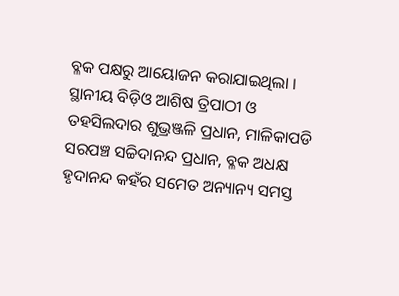ବ୍ଳକ ପକ୍ଷରୁ ଆୟୋଜନ କରାଯାଇଥିଲା । ସ୍ଥାନୀୟ ବିଡ଼ିଓ ଆଶିଷ ତ୍ରିପାଠୀ ଓ ତହସିଲଦାର ଶୁଭ୍ରଞ୍ଜଳି ପ୍ରଧାନ, ମାଳିକାପଡି ସରପଞ୍ଚ ସଚ୍ଚିଦାନନ୍ଦ ପ୍ରଧାନ, ବ୍ଳକ ଅଧକ୍ଷ ହୃଦାନନ୍ଦ କହଁର ସମେତ ଅନ୍ୟାନ୍ୟ ସମସ୍ତ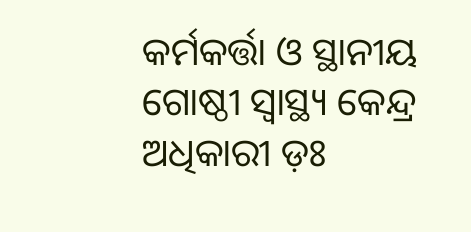କର୍ମକର୍ତ୍ତା ଓ ସ୍ଥାନୀୟ ଗୋଷ୍ଠୀ ସ୍ୱାସ୍ଥ୍ୟ କେନ୍ଦ୍ର ଅଧିକାରୀ ଡ଼ଃ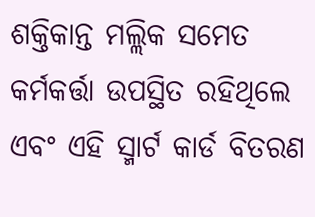ଶକ୍ତିକାନ୍ତ ମଲ୍ଲିକ ସମେତ କର୍ମକର୍ତ୍ତା ଉପସ୍ଥିତ ରହିଥିଲେ ଏବଂ ଏହି ସ୍ମାର୍ଟ କାର୍ଡ ବିତରଣ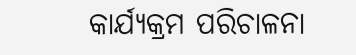କାର୍ଯ୍ୟକ୍ରମ ପରିଚାଳନା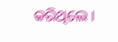କରିଥିଲେ ।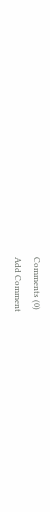Comments (0)
Add Comment